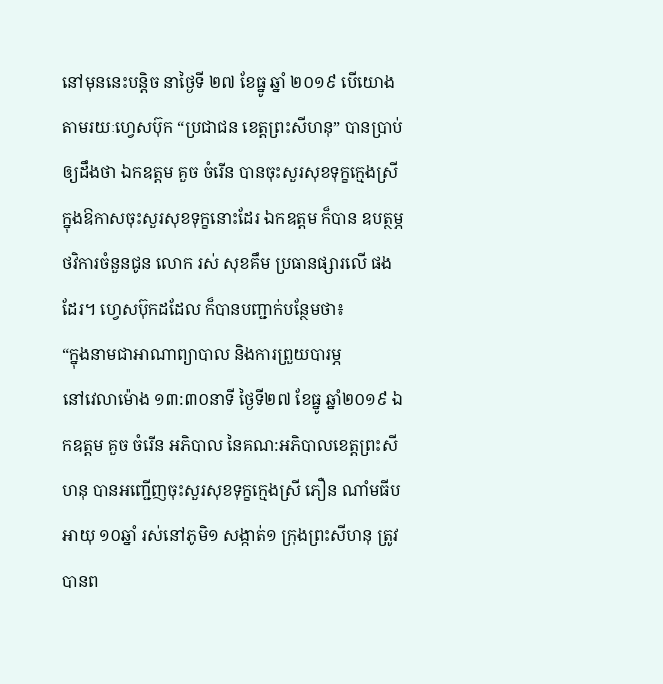នៅមុននេះបន្តិច នាថ្ងៃទី ២៧ ខែធ្នូ ឆ្នាំ ២០១៩ បើយោងតាមរយៈហ្វេសប៊ុក “ប្រជាជន ខេត្តព្រះសីហនុ” បានប្រាប់ឲ្យដឹងថា ឯកឧត្ដម គួច ចំរើន បានចុះសួរសុខទុក្ខក្មេងស្រី ក្នុងឱកាសចុះសួរសុខទុក្ខនោះដែរ ឯកឧត្ដម ក៏បាន ឧបត្ថម្ភថវិការចំនួនជូន លោក រស់ សុខគឹម ប្រធានផ្សារលេី ផងដែរ។ ហ្វេសប៊ុកដដែល ក៏បានបញ្ជាក់បន្ថែមថា៖
“ក្នុងនាមជាអាណាព្យាបាល និងការព្រួយបារម្ភ
នៅវេលាម៉ោង ១៣:៣០នាទី ថ្ងៃទី២៧ ខែធ្នូ ឆ្នាំ២០១៩ ឯកឧត្ដម គួច ចំរើន អភិបាល នៃគណ:អភិបាលខេត្តព្រះសីហនុ បានអញ្ជេីញចុះសួរសុខទុក្ខក្មេងស្រី ភឿន ណាំមធីប អាយុ ១០ឆ្នាំ រស់នៅភូមិ១ សង្កាត់១ ក្រុងព្រះសីហនុ ត្រូវបានព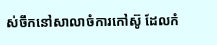ស់ចឹកនៅសាលាចំការកៅស៊ូ ដែលកំ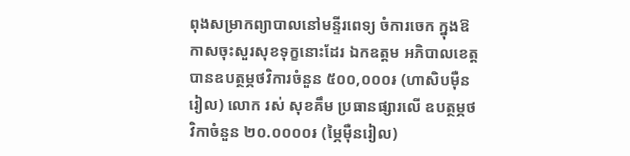ពុងសម្រាកព្យាបាលនៅមន្ទីរពេទ្យ ចំការចេក ក្នុងឱកាសចុះសួរសុខទុក្ខនោះដែរ ឯកឧត្ដម អភិបាលខេត្ត បានឧបត្ថម្ភថវិការចំនួន ៥០០,០០០៛ (ហាសិបមុឺនរៀល) លោក រស់ សុខគឹម ប្រធានផ្សារលេី ឧបត្ថម្ភថវិកាចំនួន ២០.០០០០៛ (ម្ភៃម៉ឺនរៀល)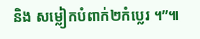និង សម្លៀកបំពាក់២កំប្លេរ ។”៕